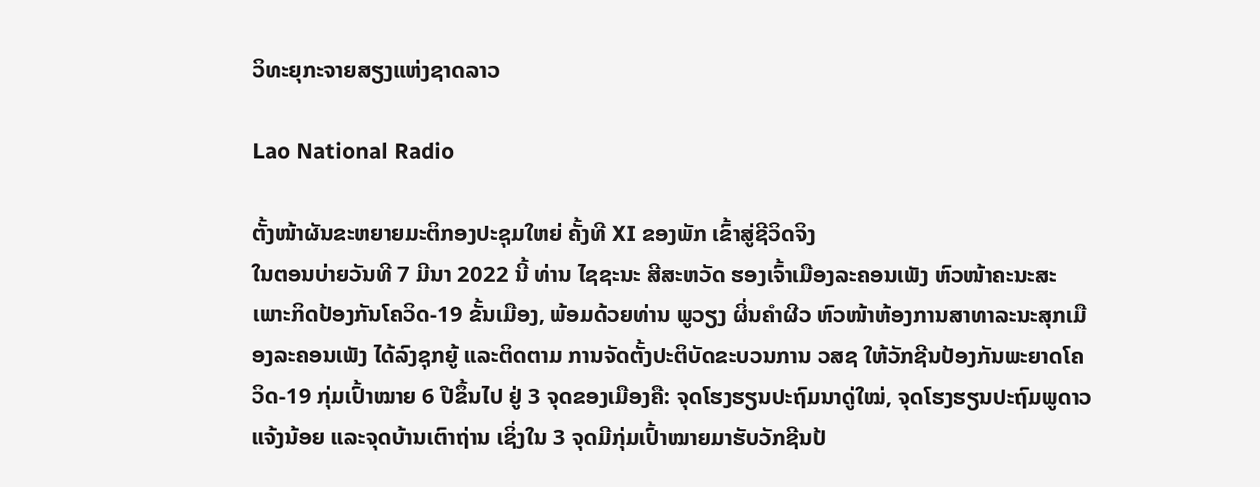ວິທະຍຸກະຈາຍສຽງແຫ່ງຊາດລາວ

Lao National Radio

ຕັ້ງໜ້າຜັນຂະຫຍາຍມະຕິກອງປະຊຸມໃຫຍ່ ຄັ້ງທີ XI ຂອງພັກ ເຂົ້າສູ່ຊີວິດຈິງ
ໃນຕອນບ່າຍວັນທີ 7 ມີນາ 2022 ນີ້ ທ່ານ ໄຊຊະນະ ສີສະຫວັດ ຮອງເຈົ້າເມືອງລະຄອນເພັງ ຫົວໜ້າຄະນະສະເພາະກິດປ້ອງກັນໂຄວິດ-19 ຂັ້ນເມືອງ, ພ້ອມດ້ວຍທ່ານ ພູວຽງ ຜິ່ນຄໍາຜີວ ຫົວໜ້າຫ້ອງການສາທາລະນະສຸກເມືອງລະຄອນເພັງ ໄດ້ລົງຊຸກຍູ້ ແລະຕິດຕາມ ການຈັດຕັ້ງປະຕິບັດຂະບວນການ ວສຊ ໃຫ້ວັກຊີນປ້ອງກັນພະຍາດໂຄວິດ-19 ກຸ່ມເປົ້າໝາຍ 6 ປີຂຶ້ນໄປ ຢູ່ 3 ຈຸດຂອງເມືອງຄື: ຈຸດໂຮງຮຽນປະຖົມນາດູ່ໃໝ່, ຈຸດໂຮງຮຽນປະຖົມພູດາວແຈ້ງນ້ອຍ ແລະຈຸດບ້ານເຕົາຖ່ານ ເຊິ່ງໃນ 3 ຈຸດມີກຸ່ມເປົ້າໝາຍມາຮັບວັກຊີນປ້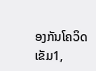ອງກັນໂຄວິດ ເຂັມ1,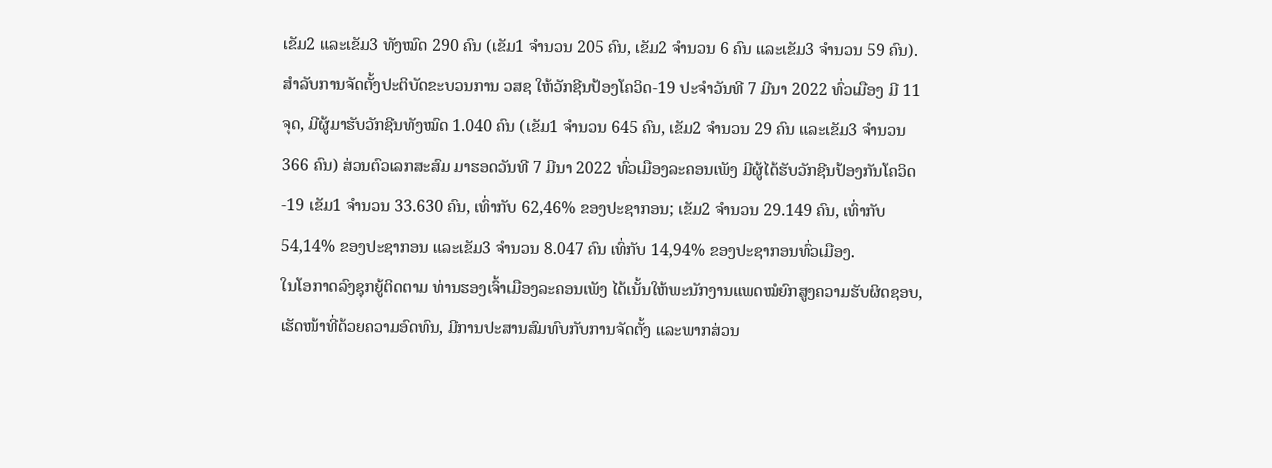ເຂັມ2 ແລະເຂັມ3 ທັງໝົດ 290 ຄົນ (ເຂັມ1 ຈໍານວນ 205 ຄົນ, ເຂັມ2 ຈໍານວນ 6 ຄົນ ແລະເຂັມ3 ຈໍານວນ 59 ຄົນ).ສໍາລັບການຈັດຕັ້ງປະຕິບັດຂະບວນການ ວສຊ ໃຫ້ວັກຊີນປ້ອງໂຄວິດ-19 ປະຈໍາວັນທີ 7 ມີນາ 2022 ທົ່ວເມືອງ ມີ 11 ຈຸດ, ມີຜູ້ມາຮັບວັກຊີນທັງໝົດ 1.040 ຄົນ (ເຂັມ1 ຈໍານວນ 645 ຄົນ, ເຂັມ2 ຈໍານວນ 29 ຄົນ ແລະເຂັມ3 ຈໍານວນ 366 ຄົນ) ສ່ວນຕົວເລກສະສົມ ມາຮອດວັນທີ 7 ມີນາ 2022 ທົ່ວເມືອງລະຄອນເພັງ ມີຜູ້ໄດ້ຮັບວັກຊີນປ້ອງກັນໂຄວິດ-19 ເຂັມ1 ຈໍານວນ 33.630 ຄົນ, ເທົ່າກັບ 62,46% ຂອງປະຊາກອນ; ເຂັມ2 ຈໍານວນ 29.149 ຄົນ, ເທົ່າກັບ54,14% ຂອງປະຊາກອນ ແລະເຂັມ3 ຈໍານວນ 8.047 ຄົນ ເທົ່ກັບ 14,94% ຂອງປະຊາກອນທົ່ວເມືອງ.
ໃນໂອກາດລົງຊຸກຍູ້ຕິດຕາມ ທ່ານຮອງເຈົ້າເມືອງລະຄອນເພັງ ໄດ້ເນັ້ນໃຫ້ພະນັກງານແພດໝໍຍົກສູງຄວາມຮັບຜິດຊອບ, ເຮັດໜ້າທີ່ດ້ວຍຄວາມອົດທົນ, ມີການປະສານສົມທົບກັບການຈັດຕັ້ງ ແລະພາກສ່ວນ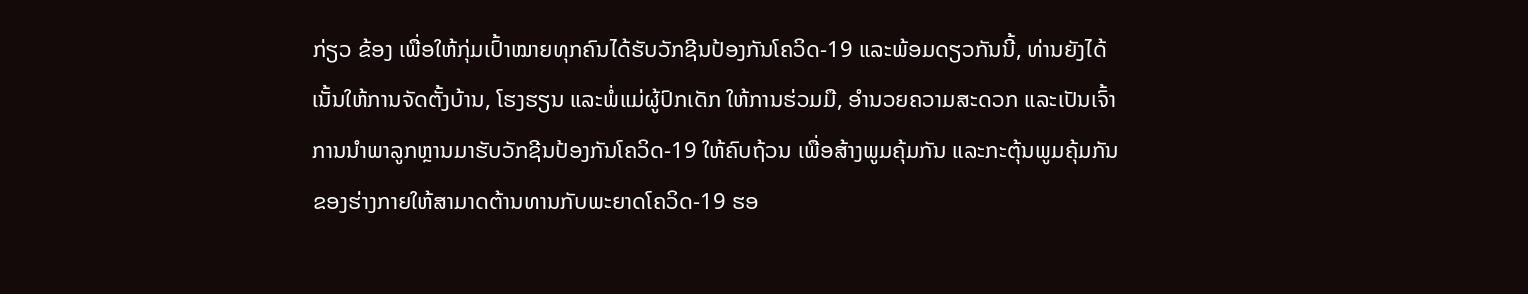ກ່ຽວ ຂ້ອງ ເພື່ອໃຫ້ກຸ່ມເປົ້າໝາຍທຸກຄົນໄດ້ຮັບວັກຊີນປ້ອງກັນໂຄວິດ-19 ແລະພ້ອມດຽວກັນນີ້, ທ່ານຍັງໄດ້ເນັ້ນໃຫ້ການຈັດຕັ້ງບ້ານ, ໂຮງຮຽນ ແລະພໍ່ແມ່ຜູ້ປົກເດັກ ໃຫ້ການຮ່ວມມື, ອໍານວຍຄວາມສະດວກ ແລະເປັນເຈົ້າການນໍາພາລູກຫຼານມາຮັບວັກຊີນປ້ອງກັນໂຄວິດ-19 ໃຫ້ຄົບຖ້ວນ ເພື່ອສ້າງພູມຄຸ້ມກັນ ແລະກະຕຸ້ນພູມຄຸ້ມກັນ ຂອງຮ່າງກາຍໃຫ້ສາມາດຕ້ານທານກັບພະຍາດໂຄວິດ-19 ຮອ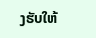ງຮັບໃຫ້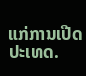ແກ່ການເປີດປະເທດ.